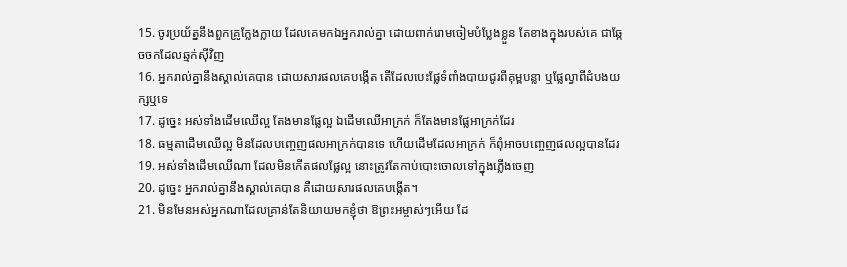15. ចូរប្រយ័ត្ននឹងពួកគ្រូក្លែងក្លាយ ដែលគេមកឯអ្នករាល់គ្នា ដោយពាក់រោមចៀមបំប្លែងខ្លួន តែខាងក្នុងរបស់គេ ជាឆ្កែចចកដែលឆ្មក់ស៊ីវិញ
16. អ្នករាល់គ្នានឹងស្គាល់គេបាន ដោយសារផលគេបង្កើត តើដែលបេះផ្លែទំពាំងបាយជូរពីគុម្ពបន្លា ឬផ្លែល្វាពីដំបងយក្សឬទេ
17. ដូច្នេះ អស់ទាំងដើមឈើល្អ តែងមានផ្លែល្អ ឯដើមឈើអាក្រក់ ក៏តែងមានផ្លែអាក្រក់ដែរ
18. ធម្មតាដើមឈើល្អ មិនដែលបញ្ចេញផលអាក្រក់បានទេ ហើយដើមដែលអាក្រក់ ក៏ពុំអាចបញ្ចេញផលល្អបានដែរ
19. អស់ទាំងដើមឈើណា ដែលមិនកើតផលផ្លែល្អ នោះត្រូវតែកាប់បោះចោលទៅក្នុងភ្លើងចេញ
20. ដូច្នេះ អ្នករាល់គ្នានឹងស្គាល់គេបាន គឺដោយសារផលគេបង្កើត។
21. មិនមែនអស់អ្នកណាដែលគ្រាន់តែនិយាយមកខ្ញុំថា ឱព្រះអម្ចាស់ៗអើយ ដែ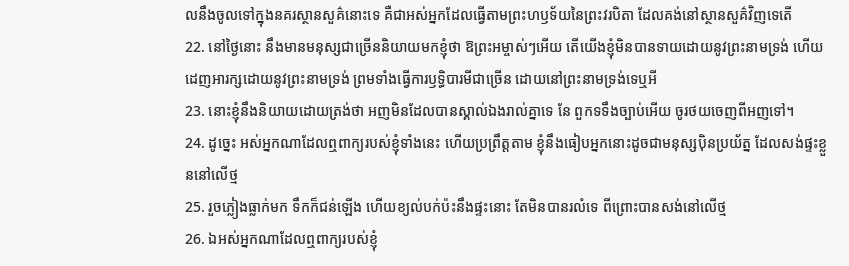លនឹងចូលទៅក្នុងនគរស្ថានសួគ៌នោះទេ គឺជាអស់អ្នកដែលធ្វើតាមព្រះហឫទ័យនៃព្រះវរបិតា ដែលគង់នៅស្ថានសួគ៌វិញទេតើ
22. នៅថ្ងៃនោះ នឹងមានមនុស្សជាច្រើននិយាយមកខ្ញុំថា ឱព្រះអម្ចាស់ៗអើយ តើយើងខ្ញុំមិនបានទាយដោយនូវព្រះនាមទ្រង់ ហើយដេញអារក្សដោយនូវព្រះនាមទ្រង់ ព្រមទាំងធ្វើការឫទ្ធិបារមីជាច្រើន ដោយនៅព្រះនាមទ្រង់ទេឬអី
23. នោះខ្ញុំនឹងនិយាយដោយត្រង់ថា អញមិនដែលបានស្គាល់ឯងរាល់គ្នាទេ នែ ពួកទទឹងច្បាប់អើយ ចូរថយចេញពីអញទៅ។
24. ដូច្នេះ អស់អ្នកណាដែលឮពាក្យរបស់ខ្ញុំទាំងនេះ ហើយប្រព្រឹត្តតាម ខ្ញុំនឹងធៀបអ្នកនោះដូចជាមនុស្សប៉ិនប្រយ័ត្ន ដែលសង់ផ្ទះខ្លួននៅលើថ្ម
25. រួចភ្លៀងធ្លាក់មក ទឹកក៏ជន់ឡើង ហើយខ្យល់បក់ប៉ះនឹងផ្ទះនោះ តែមិនបានរលំទេ ពីព្រោះបានសង់នៅលើថ្ម
26. ឯអស់អ្នកណាដែលឮពាក្យរបស់ខ្ញុំ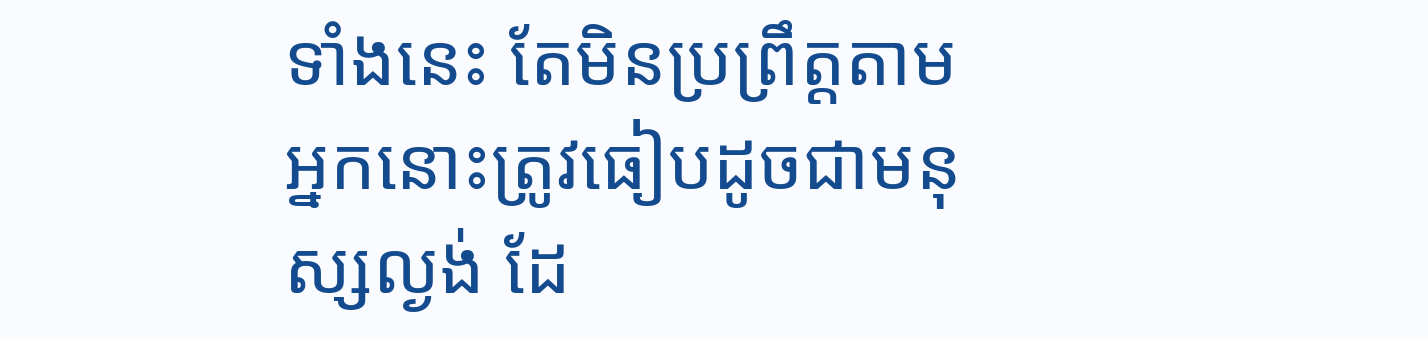ទាំងនេះ តែមិនប្រព្រឹត្តតាម អ្នកនោះត្រូវធៀបដូចជាមនុស្សល្ងង់ ដែ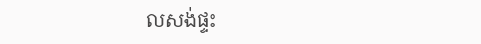លសង់ផ្ទះ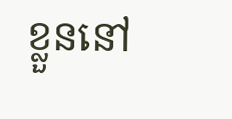ខ្លួននៅ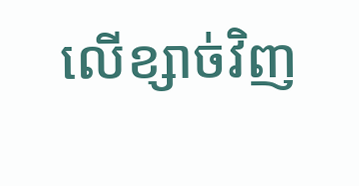លើខ្សាច់វិញ